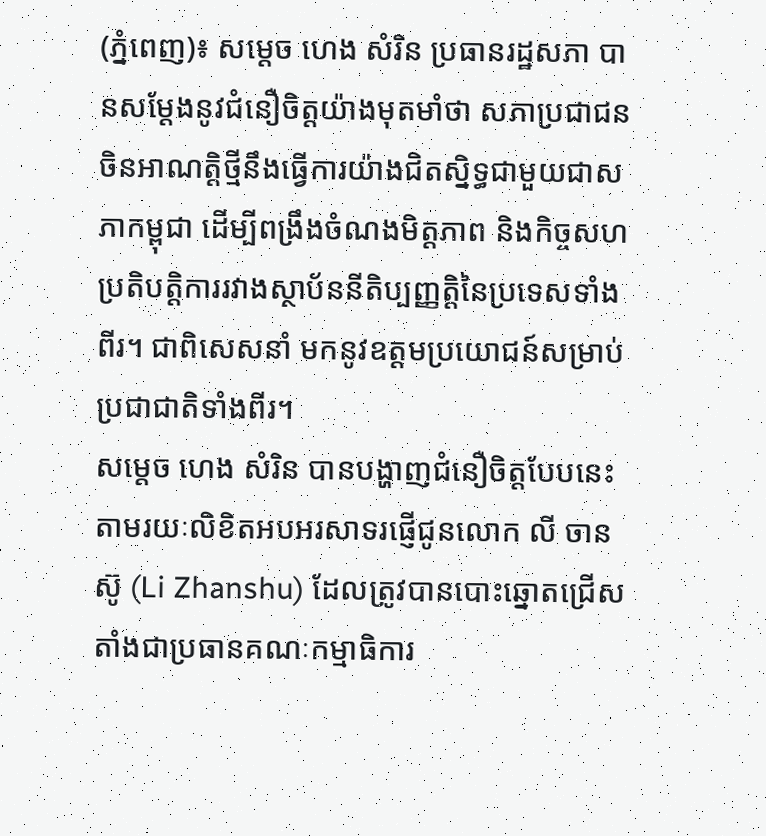(ភ្នំពេញ)៖ សម្តេច ហេង សំរិន ប្រធានរដ្ឋសភា បានសម្តែងនូវជំនឿចិត្តយ៉ាងមុតមាំថា សភាប្រជាជនចិនអាណត្តិថ្មីនឹងធ្វើការយ៉ាងជិតស្និទ្ធជាមួយជាសភាកម្ពុជា ដើម្បីពង្រឹងចំណងមិត្តភាព និងកិច្ចសហប្រតិបត្តិការរវាងស្ថាប័ននីតិប្បញ្ញត្តិនៃប្រទេសទាំងពីរ។ ជាពិសេសនាំ មកនូវឧត្តមប្រយោជន៍សម្រាប់ប្រជាជាតិទាំងពីរ។
សម្តេច ហេង សំរិន បានបង្ហាញជំនឿចិត្តបែបនេះតាមរយៈលិខិតអបអរសាទរផ្ញើជូនលោក លី ចានស៊ូ (Li Zhanshu) ដែលត្រូវបានបោះឆ្នោតជ្រើសតាំងជាប្រធានគណៈកម្មាធិការ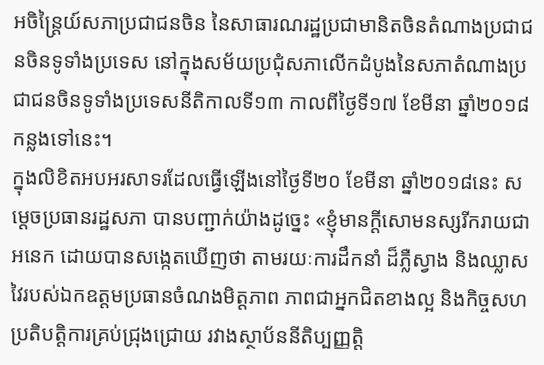អចិន្ត្រៃយ៍សភាប្រជាជនចិន នៃសាធារណរដ្ឋប្រជាមានិតចិនតំណាងប្រជាជនចិនទូទាំងប្រទេស នៅក្នុងសម័យប្រជុំសភាលើកដំបូងនៃសភាតំណាងប្រជាជនចិនទូទាំងប្រទេសនីតិកាលទី១៣ កាលពីថ្ងៃទី១៧ ខែមីនា ឆ្នាំ២០១៨ កន្លងទៅនេះ។
ក្នុងលិខិតអបអរសាទរដែលធ្វើឡើងនៅថ្ងៃទី២០ ខែមីនា ឆ្នាំ២០១៨នេះ សម្តេចប្រធានរដ្ឋសភា បានបញ្ជាក់យ៉ាងដូច្នេះ «ខ្ញុំមានក្តីសោមនស្សរីករាយជាអនេក ដោយបានសង្កេតឃើញថា តាមរយៈការដឹកនាំ ដ៏ភ្លឺស្វាង និងឈ្លាសវៃរបស់ឯកឧត្តមប្រធានចំណងមិត្តភាព ភាពជាអ្នកជិតខាងល្អ និងកិច្ចសហប្រតិបត្តិការគ្រប់ជ្រុងជ្រោយ រវាងស្ថាប័ននីតិប្បញ្ញតិ្ត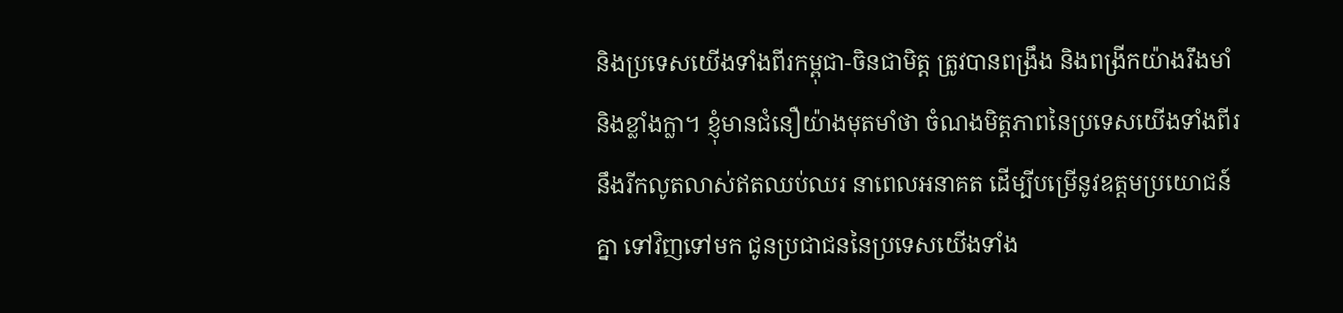និងប្រទេសយើងទាំងពីរកម្ពុជា-ចិនជាមិត្ត ត្រូវបានពង្រឹង និងពង្រីកយ៉ាងរឹងមាំ និងខ្លាំងក្លា។ ខ្ញុំមានជំនឿយ៉ាងមុតមាំថា ចំណងមិត្តភាពនៃប្រទេសយើងទាំងពីរ នឹងរីកលូតលាស់ឥតឈប់ឈរ នាពេលអនាគត ដើម្បីបម្រើនូវឧត្តមប្រយោជន៍គ្នា ទៅវិញទៅមក ជូនប្រជាជននៃប្រទេសយើងទាំង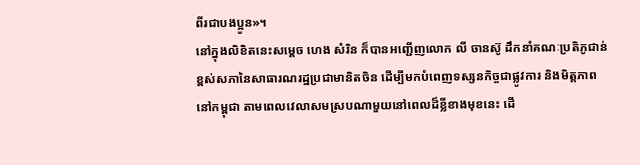ពីរជាបងប្អូន»។
នៅក្នុងលិខិតនេះសម្តេច ហេង សំរិន ក៏បានអញ្ជើញលោក លី ចានស៊ូ ដឹកនាំគណៈប្រតិភូជាន់ខ្ពស់សភានៃសាធារណរដ្ឋប្រជាមានិតចិន ដើម្បីមកបំពេញទស្សនកិច្ចជាផ្លូវការ និងមិត្តភាពនៅកម្ពុជា តាមពេលវេលាសមស្របណាមួយនៅពេលដ៏ខ្លីខាងមុខនេះ ដើ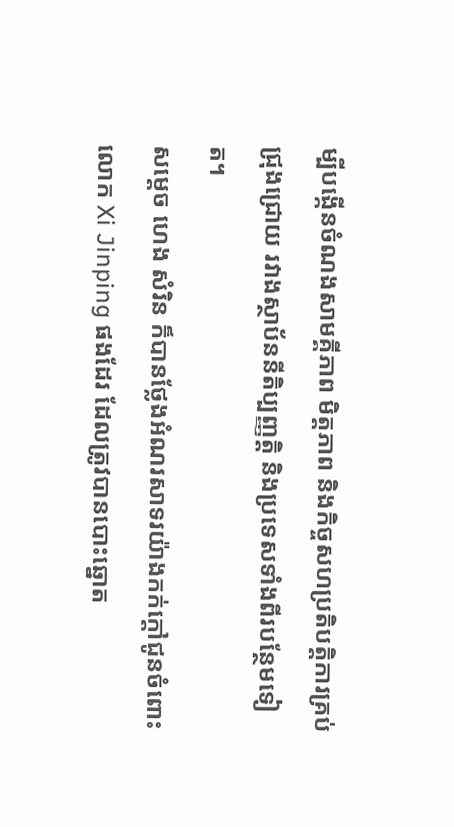ម្បីបង្កើនចំណងសាមគ្គីភាព មិត្តភាព និងកិច្ចសហប្រតិបត្តិការគ្រប់ជ្រុងជ្រោយ រវាងស្ថាប័ននីតិប្បញ្ញតិ្ត និងប្រទេសទាំងពីរបន្ថែមទៀត។
សម្តេច ហេង សំរិន ក៏បានថ្លែងអំណរសាទរយ៉ាងកក់ក្តៅជូនចំពោះលោក Xi Jinping ផងដែរ ដែលត្រូវបានបោះឆ្នោត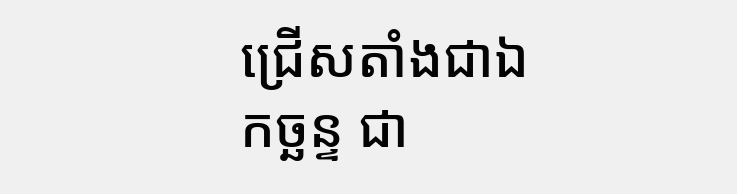ជ្រើសតាំងជាឯកច្ឆន្ទ ជា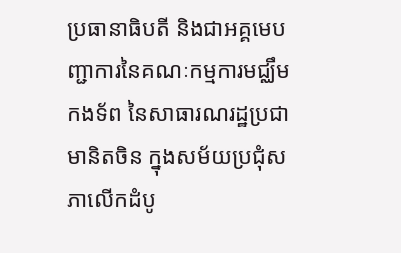ប្រធានាធិបតី និងជាអគ្គមេបញ្ជាការនៃគណៈកម្មការមជ្ឈឹមកងទ័ព នៃសាធារណរដ្ឋប្រជាមានិតចិន ក្នុងសម័យប្រជុំសភាលើកដំបូ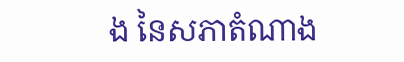ង នៃសភាតំណាង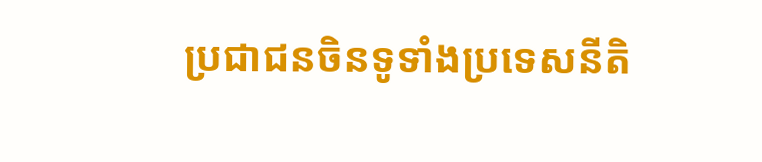ប្រជាជនចិនទូទាំងប្រទេសនីតិ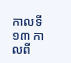កាលទី១៣ កាលពី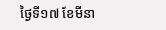ថ្ងៃទី១៧ ខែមីនា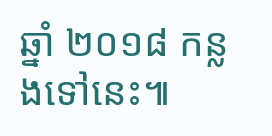ឆ្នាំ ២០១៨ កន្លងទៅនេះ៕